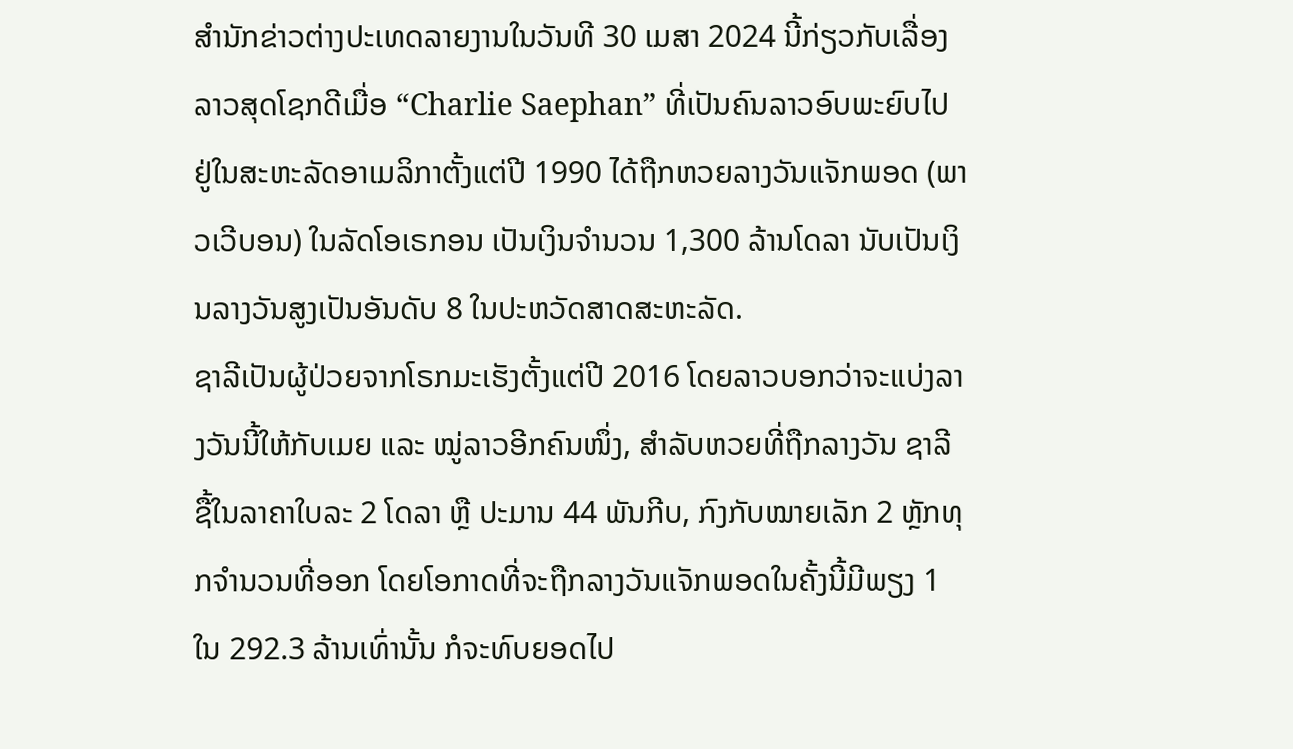ສຳນັກຂ່າວຕ່າງປະເທດລາຍງານໃນວັນທີ 30 ເມສາ 2024 ນີ້ກ່ຽວກັບເລື່ອງລາວສຸດໂຊກດີເມື່ອ “Charlie Saephan” ທີ່ເປັນຄົນລາວອົບພະຍົບໄປຢູ່ໃນສະຫະລັດອາເມລິກາຕັ້ງແຕ່ປີ 1990 ໄດ້ຖືກຫວຍລາງວັນແຈັກພອດ (ພາວເວີບອນ) ໃນລັດໂອເຣກອນ ເປັນເງິນຈຳນວນ 1,300 ລ້ານໂດລາ ນັບເປັນເງິນລາງວັນສູງເປັນອັນດັບ 8 ໃນປະຫວັດສາດສະຫະລັດ.
ຊາລີເປັນຜູ້ປ່ວຍຈາກໂຣກມະເຮັງຕັ້ງແຕ່ປີ 2016 ໂດຍລາວບອກວ່າຈະແບ່ງລາງວັນນີ້ໃຫ້ກັບເມຍ ແລະ ໝູ່ລາວອີກຄົນໜຶ່ງ, ສຳລັບຫວຍທີ່ຖືກລາງວັນ ຊາລີ ຊື້ໃນລາຄາໃບລະ 2 ໂດລາ ຫຼື ປະມານ 44 ພັນກີບ, ກົງກັບໝາຍເລັກ 2 ຫຼັກທຸກຈຳນວນທີ່ອອກ ໂດຍໂອກາດທີ່ຈະຖືກລາງວັນແຈັກພອດໃນຄັ້ງນີ້ມີພຽງ 1 ໃນ 292.3 ລ້ານເທົ່ານັ້ນ ກໍຈະທົບຍອດໄປ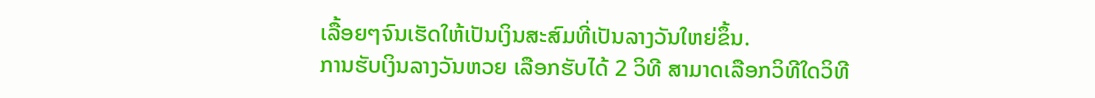ເລື້ອຍໆຈົນເຮັດໃຫ້ເປັນເງິນສະສົມທີ່ເປັນລາງວັນໃຫຍ່ຂຶ້ນ.
ການຮັບເງິນລາງວັນຫວຍ ເລືອກຮັບໄດ້ 2 ວິທີ ສາມາດເລືອກວິທີໃດວິທີ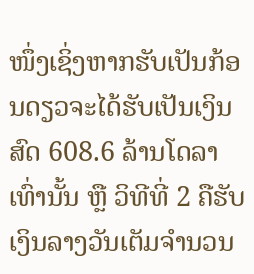ໜຶ່ງເຊິ່ງຫາກຮັບເປັນກ້ອນດຽວຈະໄດ້ຮັບເປັນເງິນສົດ 608.6 ລ້ານໂດລາເທົ່ານັ້ນ ຫຼື ວິທີທີ່ 2 ຄືຮັບເງິນລາງວັນເຕັມຈຳນວນ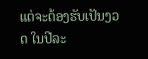ແຕ່ຈະຕ້ອງຮັບເປັນງວດ ໃນປີລະ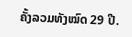ຄັ້ງລວມທັງໝົດ 29 ປີ.